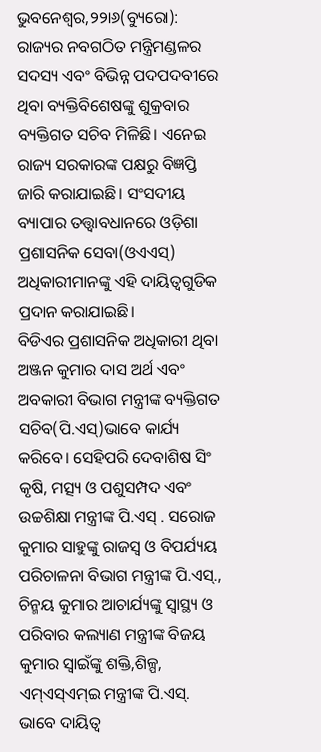ଭୁବନେଶ୍ୱର,୨୨ା୬(ବ୍ୟୁରୋ): ରାଜ୍ୟର ନବଗଠିତ ମନ୍ତ୍ରିମଣ୍ଡଳର ସଦସ୍ୟ ଏବଂ ବିଭିନ୍ନ ପଦପଦବୀରେ ଥିବା ବ୍ୟକ୍ତିବିଶେଷଙ୍କୁ ଶୁକ୍ରବାର ବ୍ୟକ୍ତିଗତ ସଚିବ ମିଳିଛି। ଏନେଇ ରାଜ୍ୟ ସରକାରଙ୍କ ପକ୍ଷରୁ ବିଜ୍ଞପ୍ତି ଜାରି କରାଯାଇଛି। ସଂସଦୀୟ ବ୍ୟାପାର ତତ୍ତ୍ୱାବଧାନରେ ଓଡ଼ିଶା ପ୍ରଶାସନିକ ସେବା(ଓଏଏସ୍) ଅଧିକାରୀମାନଙ୍କୁ ଏହି ଦାୟିତ୍ୱଗୁଡିକ ପ୍ରଦାନ କରାଯାଇଛି।
ବିଡିଏର ପ୍ରଶାସନିକ ଅଧିକାରୀ ଥିବା ଅଞ୍ଜନ କୁମାର ଦାସ ଅର୍ଥ ଏବଂ ଅବକାରୀ ବିଭାଗ ମନ୍ତ୍ରୀଙ୍କ ବ୍ୟକ୍ତିଗତ ସଚିବ(ପି.ଏସ୍)ଭାବେ କାର୍ଯ୍ୟ କରିବେ। ସେହିପରି ଦେବାଶିଷ ସିଂ କୃଷି, ମତ୍ସ୍ୟ ଓ ପଶୁସମ୍ପଦ ଏବଂ ଉଚ୍ଚଶିକ୍ଷା ମନ୍ତ୍ରୀଙ୍କ ପି.ଏସ୍ . ସରୋଜ କୁମାର ସାହୁଙ୍କୁ ରାଜସ୍ବ ଓ ବିପର୍ଯ୍ୟୟ ପରିଚାଳନା ବିଭାଗ ମନ୍ତ୍ରୀଙ୍କ ପି.ଏସ୍., ଚିନ୍ମୟ କୁମାର ଆଚାର୍ଯ୍ୟଙ୍କୁ ସ୍ବାସ୍ଥ୍ୟ ଓ ପରିବାର କଲ୍ୟାଣ ମନ୍ତ୍ରୀଙ୍କ ବିଜୟ କୁମାର ସ୍ବାଇଁଙ୍କୁ ଶକ୍ତି,ଶିଳ୍ପ, ଏମ୍ଏସ୍ଏମ୍ଇ ମନ୍ତ୍ରୀଙ୍କ ପି.ଏସ୍. ଭାବେ ଦାୟିତ୍ୱ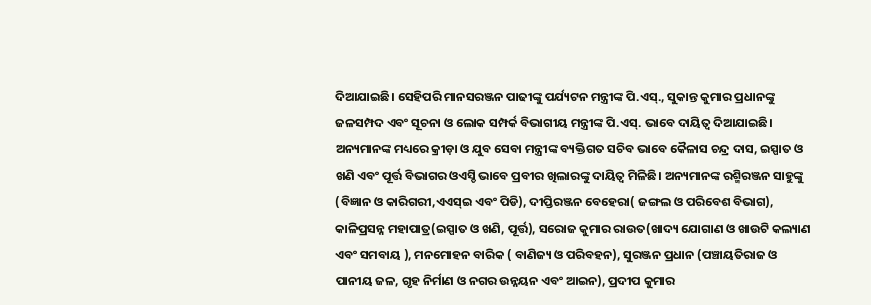ଦିଆଯାଇଛି। ସେହିପରି ମାନସରଞ୍ଜନ ପାଢୀଙ୍କୁ ପର୍ଯ୍ୟଟନ ମନ୍ତ୍ରୀଙ୍କ ପି.ଏସ୍., ସୁକାନ୍ତ କୁମାର ପ୍ରଧାନଙ୍କୁ ଜଳସମ୍ପଦ ଏବଂ ସୂଚନା ଓ ଲୋକ ସମ୍ପର୍କ ବିଭାଗୀୟ ମନ୍ତ୍ରୀଙ୍କ ପି.ଏସ୍. ଭାବେ ଦାୟିତ୍ୱ ଦିଆଯାଇଛି। ଅନ୍ୟମାନଙ୍କ ମଧ୍ୟରେ କ୍ରୀଡ଼ା ଓ ଯୁବ ସେବା ମନ୍ତ୍ରୀଙ୍କ ବ୍ୟକ୍ତିଗତ ସଚିବ ଭାବେ କୈଳାସ ଚନ୍ଦ୍ର ଦାସ, ଇସ୍ପାତ ଓ ଖଣି ଏବଂ ପୂର୍ତ୍ତ ବିଭାଗର ଓଏସ୍ଡି ଭାବେ ପ୍ରବୀର ଖିଲାରଙ୍କୁ ଦାୟିତ୍ୱ ମିଳିଛି। ଅନ୍ୟମାନଙ୍କ ରଶ୍ମିରଞ୍ଜନ ସାହୁଙ୍କୁ (ବିଜ୍ଞାନ ଓ କାରିଗରୀ,ଏଏସ୍ଇ ଏବଂ ପିଡି), ଦୀପ୍ତିରଞ୍ଜନ ବେହେରା( ଜଙ୍ଗଲ ଓ ପରିବେଶ ବିଭାଗ), କାଳିପ୍ରସନ୍ନ ମହାପାତ୍ର(ଇସ୍ପାତ ଓ ଖଣି, ପୂର୍ତ୍ତ), ସରୋଜ କୁମାର ରାଉତ(ଖାଦ୍ୟ ଯୋଗାଣ ଓ ଖାଉଟି କଲ୍ୟାଣ ଏବଂ ସମବାୟ ), ମନମୋହନ ବାରିକ ( ବାଣିଜ୍ୟ ଓ ପରିବହନ), ସୁରଞ୍ଜନ ପ୍ରଧାନ (ପଞ୍ଚାୟତିରାଜ ଓ ପାନୀୟ ଜଳ, ଗୃହ ନିର୍ମାଣ ଓ ନଗର ଉନ୍ନୟନ ଏବଂ ଆଇନ), ପ୍ରଦୀପ କୁମାର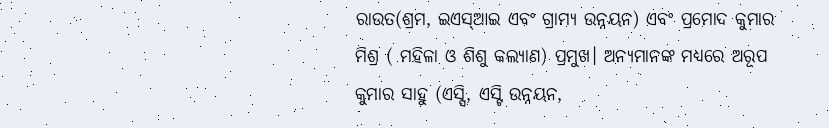ରାଉତ(ଶ୍ରମ, ଇଏସ୍ଆଇ ଏବଂ ଗ୍ରାମ୍ୟ ଉନ୍ନୟନ) ଏବଂ ପ୍ରମୋଦ କୁମାର ମିଶ୍ର ( ମହିଳା ଓ ଶିଶୁ କଲ୍ୟାଣ) ପ୍ରମୁଖ। ଅନ୍ୟମାନଙ୍କ ମଧ୍ୟରେ ଅରୂପ କୁମାର ସାହୁ (ଏସ୍ସି, ଏସ୍ଟି ଉନ୍ନୟନ,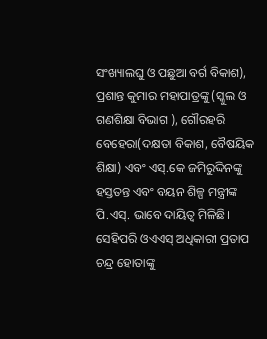ସଂଖ୍ୟାଲଘୁ ଓ ପଛୁଆ ବର୍ଗ ବିକାଶ), ପ୍ରଶାନ୍ତ କୁମାର ମହାପାତ୍ରଙ୍କୁ (ସ୍କୁଲ ଓ ଗଣଶିକ୍ଷା ବିଭାଗ ), ଗୌରହରି ବେହେରା(ଦକ୍ଷତା ବିକାଶ, ବୈଷୟିକ ଶିକ୍ଷା) ଏବଂ ଏସ୍.କେ ଜମିରୁଦ୍ଦିନଙ୍କୁ ହସ୍ତତନ୍ତ ଏବଂ ବୟନ ଶିଳ୍ପ ମନ୍ତ୍ରୀଙ୍କ ପି.ଏସ୍. ଭାବେ ଦାୟିତ୍ୱ ମିଳିଛି। ସେହିପରି ଓଏଏସ୍ ଅଧିକାରୀ ପ୍ରତାପ ଚନ୍ଦ୍ର ହୋତାଙ୍କୁ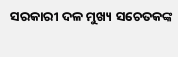ସରକାରୀ ଦଳ ମୁଖ୍ୟ ସଚେତକଙ୍କ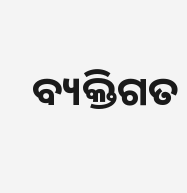ବ୍ୟକ୍ତିଗତ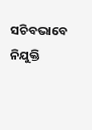ସଚିବଭାବେ ନିଯୁକ୍ତି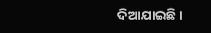ଦିଆଯାଇଛି।